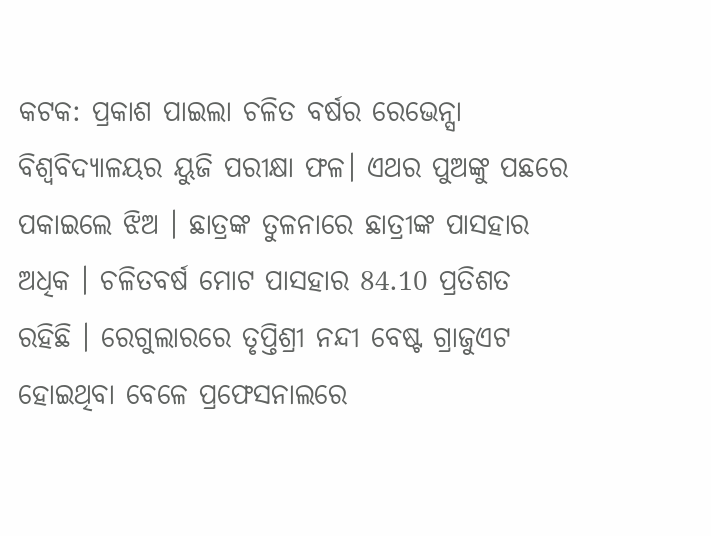କଟକ: ପ୍ରକାଶ ପାଇଲା ଚଳିତ ବର୍ଷର ରେଭେନ୍ସା ବିଶ୍ୱବିଦ୍ୟାଳୟର ୟୁଜି ପରୀକ୍ଷା ଫଳ। ଏଥର ପୁଅଙ୍କୁ ପଛରେ ପକାଇଲେ ଝିଅ । ଛାତ୍ରଙ୍କ ତୁଳନାରେ ଛାତ୍ରୀଙ୍କ ପାସହାର ଅଧିକ । ଚଳିତବର୍ଷ ମୋଟ ପାସହାର 84.10 ପ୍ରତିଶତ ରହିଛି । ରେଗୁଲାରରେ ତୃପ୍ତିଶ୍ରୀ ନନ୍ଦୀ ବେଷ୍ଟ ଗ୍ରାଜୁଏଟ ହୋଇଥିବା ବେଳେ ପ୍ରଫେସନାଲରେ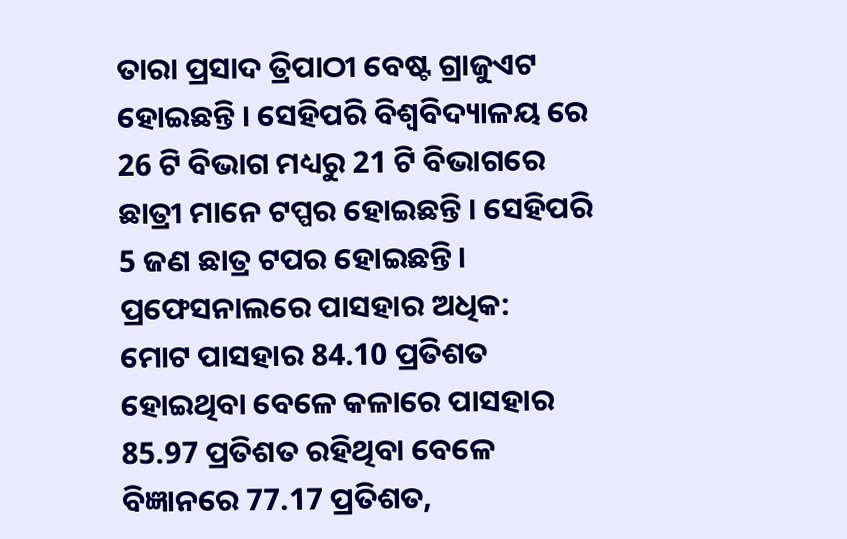ତାରା ପ୍ରସାଦ ତ୍ରିପାଠୀ ବେଷ୍ଟ ଗ୍ରାଜୁଏଟ ହୋଇଛନ୍ତି । ସେହିପରି ବିଶ୍ୱବିଦ୍ୟାଳୟ ରେ 26 ଟି ବିଭାଗ ମଧ୍ୟରୁ 21 ଟି ବିଭାଗରେ ଛାତ୍ରୀ ମାନେ ଟପ୍ପର ହୋଇଛନ୍ତି । ସେହିପରି 5 ଜଣ ଛାତ୍ର ଟପର ହୋଇଛନ୍ତି।
ପ୍ରଫେସନାଲରେ ପାସହାର ଅଧିକ:
ମୋଟ ପାସହାର 84.10 ପ୍ରତିଶତ ହୋଇଥିବା ବେଳେ କଳାରେ ପାସହାର 85.97 ପ୍ରତିଶତ ରହିଥିବା ବେଳେ ବିଜ୍ଞାନରେ 77.17 ପ୍ରତିଶତ,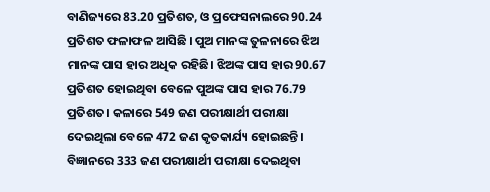ବାଣିଜ୍ୟରେ 83.20 ପ୍ରତିଶତ, ଓ ପ୍ରଫେସନାଲରେ 90.24 ପ୍ରତିଶତ ଫଳାଫଳ ଆସିଛି । ପୁଅ ମାନଙ୍କ ତୁଳନାରେ ଝିଅ ମାନଙ୍କ ପାସ ହାର ଅଧିକ ରହିଛି। ଝିଅଙ୍କ ପାସ ହାର 90.67 ପ୍ରତିଶତ ହୋଇଥିବା ବେଳେ ପୁଅଙ୍କ ପାସ ହାର 76.79 ପ୍ରତିଶତ। କଳାରେ 549 ଜଣ ପରୀକ୍ଷାର୍ଥୀ ପରୀକ୍ଷା ଦେଇଥିଲା ବେଳେ 472 ଜଣ କୃତକାର୍ଯ୍ୟ ହୋଇଛନ୍ତି। ବିଜ୍ଞାନରେ 333 ଜଣ ପରୀକ୍ଷାର୍ଥୀ ପରୀକ୍ଷା ଦେଇଥିବା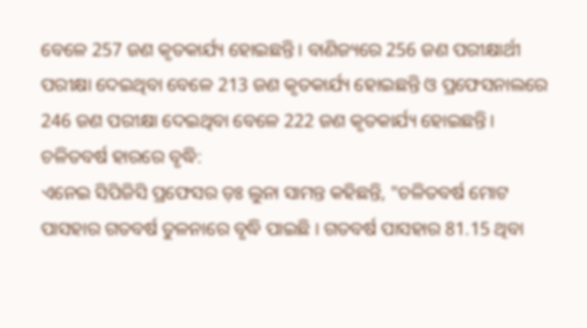ବେଳେ 257 ଜଣ କୃତକାର୍ଯ୍ୟ ହୋଇଛନ୍ତି । ବାଣିଜ୍ୟରେ 256 ଜଣ ପରୀକ୍ଷାର୍ଥୀ ପରୀକ୍ଷା ଦେଇଥିବା ବେଳେ 213 ଜଣ କୃତକାର୍ଯ୍ୟ ହୋଇଛନ୍ତି ଓ ପ୍ରଫେସନାଲରେ 246 ଜଣ ପରୀକ୍ଷା ଦେଇଥିବା ବେଳେ 222 ଜଣ କୃତକାର୍ଯ୍ୟ ହୋଇଛନ୍ତି।
ଚଳିତବର୍ଷ ହାରରେ ବୃଦ୍ଧି:
ଏନେଇ ସିପିଜିସି ପ୍ରଫେସର ଡ଼ଃ ଲୁନା ସାମନ୍ତ କହିଛନ୍ତି, "ଚଳିତବର୍ଷ ମୋଟ ପାସହାର ଗତବର୍ଷ ତୁଳନାରେ ବୃଦ୍ଧି ପାଇଛି । ଗତବର୍ଷ ପାସହାର 81.15 ଥିବା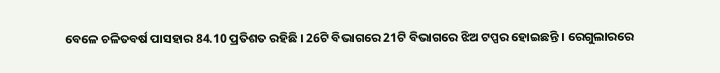ବେଳେ ଚଳିତବର୍ଷ ପାସହାର 84.10 ପ୍ରତିଶତ ରହିଛି । 26ଟି ବିଭାଗରେ 21ଟି ବିଭାଗରେ ଝିଅ ଟପ୍ପର ହୋଇଛନ୍ତି । ରେଗୁଲାରରେ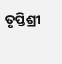ତୃପ୍ତିଶ୍ରୀ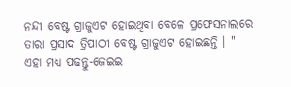ନନ୍ଦୀ ବେଷ୍ଟ ଗ୍ରାଜୁଏଟ ହୋଇଥିବା ବେଳେ ପ୍ରଫେସନାଲରେ ତାରା ପ୍ରସାଦ ତ୍ରିପାଠୀ ବେଷ୍ଟ ଗ୍ରାଜୁଏଟ ହୋଇଛନ୍ତି । "
ଏହା ମଧ୍ୟ ପଢନ୍ତୁ-ଜେଇଇ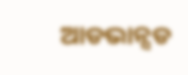ଆଡଭାନ୍ସଡ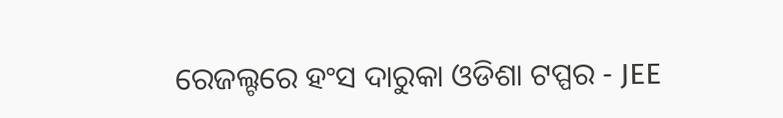ରେଜଲ୍ଟରେ ହଂସ ଦାରୁକା ଓଡିଶା ଟପ୍ପର - JEE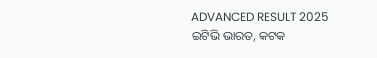ADVANCED RESULT 2025
ଇଟିଭି ଭାରତ, କଟକ